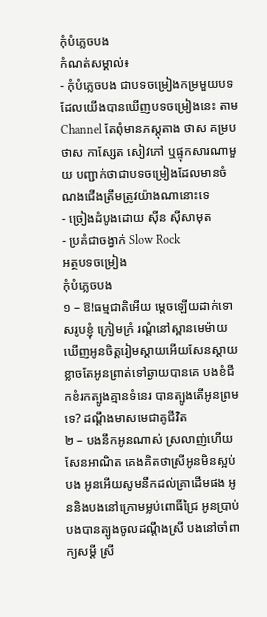កុំបំភ្លេចបង
កំណត់សម្គាល់៖
- កុំបំភ្លេចបង ជាបទចម្រៀងកម្រមួយបទ ដែលយើងបានឃើញបទចម្រៀងនេះ តាម Channel តែពុំមានភស្តុតាង ថាស គម្របថាស កាស្សែត សៀវភៅ ឬផ្ទុកសារណាមួយ បញ្ជាក់ថាជាបទចម្រៀងដែលមានចំណងជើងត្រឹមត្រូវយ៉ាងណានោះទេ
- ច្រៀងដំបូងដោយ សុីន សុីសាមុត
- ប្រគំជាចង្វាក់ Slow Rock
អត្ថបទចម្រៀង
កុំបំភ្លេចបង
១ – ឱ!ធម្មជាតិអើយ ម្តេចឡើយដាក់ទោសរូបខ្ញុំ ក្រៀមក្រំ រណ្តំនៅស្ពានមេម៉ាយ ឃើញអូនចិត្តរៀមស្តាយអើយសែនស្តាយ ខ្លាចតែអូនព្រាត់ទៅឆ្ងាយបានគេ បងខំជីកខំរកត្បូងគ្មានទំនេរ បានត្បូងតើអូនព្រមទេ? ដណ្ដឹងមាសមេជាគូជីវិត
២ – បងនឹកអូនណាស់ ស្រលាញ់ហើយសែនអាណិត គេងគិតថាស្រីអូនមិនស្អប់បង អូនអើយសូមនឹកដល់គ្រាដើមផង អូននិងបងនៅក្រោមម្លប់ពោធិ៍ជ្រៃ អូនប្រាប់បងបានត្បូងចូលដណ្តឹងស្រី បងនៅចាំពាក្យសម្តី ស្រី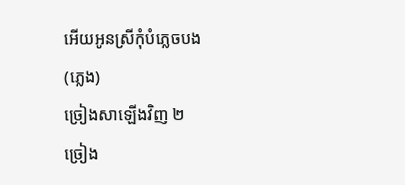អើយអូនស្រីកុំបំភ្លេចបង
(ភ្លេង)
ច្រៀងសាឡើងវិញ ២
ច្រៀង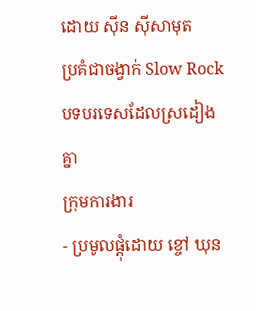ដោយ សុីន សុីសាមុត
ប្រគំជាចង្វាក់ Slow Rock
បទបរទេសដែលស្រដៀងគ្នា
ក្រុមការងារ
- ប្រមូលផ្ដុំដោយ ខ្ចៅ ឃុន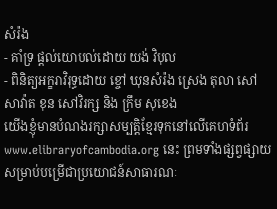សំរ៉ង
- គាំទ្រ ផ្ដល់យោបល់ដោយ យង់ វិបុល
- ពិនិត្យអក្ខរាវិរុទ្ធដោយ ខ្ចៅ ឃុនសំរ៉ង ស្រេង តុលា សៅ សាវ៉ាត ខុន សៅវិរក្ស និង ក្រឹម សុខេង
យើងខ្ញុំមានបំណងរក្សាសម្បត្តិខ្មែរទុកនៅលើគេហទំព័រ www.elibraryofcambodia.org នេះ ព្រមទាំងផ្សព្វផ្សាយសម្រាប់បម្រើជាប្រយោជន៍សាធារណៈ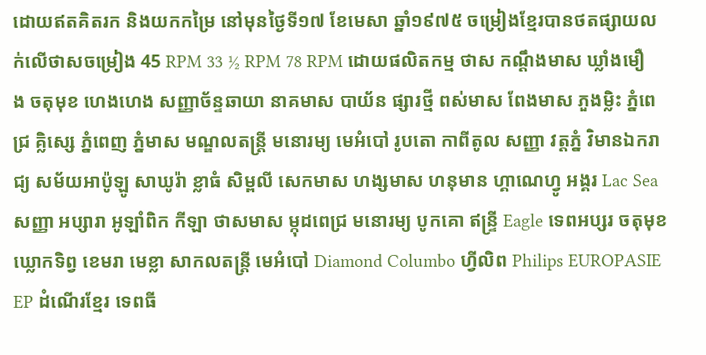ដោយឥតគិតរក និងយកកម្រៃ នៅមុនថ្ងៃទី១៧ ខែមេសា ឆ្នាំ១៩៧៥ ចម្រៀងខ្មែរបានថតផ្សាយលក់លើថាសចម្រៀង 45 RPM 33 ½ RPM 78 RPM ដោយផលិតកម្ម ថាស កណ្ដឹងមាស ឃ្លាំងមឿង ចតុមុខ ហេងហេង សញ្ញាច័ន្ទឆាយា នាគមាស បាយ័ន ផ្សារថ្មី ពស់មាស ពែងមាស ភួងម្លិះ ភ្នំពេជ្រ គ្លិស្សេ ភ្នំពេញ ភ្នំមាស មណ្ឌលតន្រ្តី មនោរម្យ មេអំបៅ រូបតោ កាពីតូល សញ្ញា វត្តភ្នំ វិមានឯករាជ្យ សម័យអាប៉ូឡូ សាឃូរ៉ា ខ្លាធំ សិម្ពលី សេកមាស ហង្សមាស ហនុមាន ហ្គាណេហ្វូ អង្គរ Lac Sea សញ្ញា អប្សារា អូឡាំពិក កីឡា ថាសមាស ម្កុដពេជ្រ មនោរម្យ បូកគោ ឥន្ទ្រី Eagle ទេពអប្សរ ចតុមុខ ឃ្លោកទិព្វ ខេមរា មេខ្លា សាកលតន្ត្រី មេអំបៅ Diamond Columbo ហ្វីលិព Philips EUROPASIE EP ដំណើរខ្មែរ ទេពធី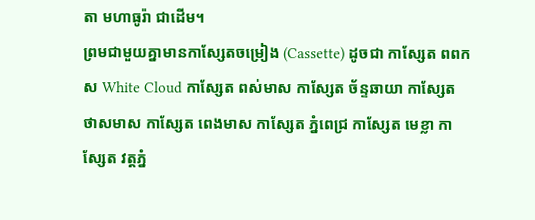តា មហាធូរ៉ា ជាដើម។
ព្រមជាមួយគ្នាមានកាសែ្សតចម្រៀង (Cassette) ដូចជា កាស្សែត ពពកស White Cloud កាស្សែត ពស់មាស កាស្សែត ច័ន្ទឆាយា កាស្សែត ថាសមាស កាស្សែត ពេងមាស កាស្សែត ភ្នំពេជ្រ កាស្សែត មេខ្លា កាស្សែត វត្តភ្នំ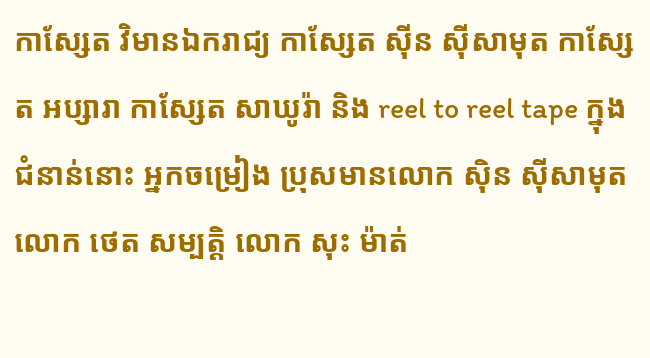កាស្សែត វិមានឯករាជ្យ កាស្សែត ស៊ីន ស៊ីសាមុត កាស្សែត អប្សារា កាស្សែត សាឃូរ៉ា និង reel to reel tape ក្នុងជំនាន់នោះ អ្នកចម្រៀង ប្រុសមានលោក ស៊ិន ស៊ីសាមុត លោក ថេត សម្បត្តិ លោក សុះ ម៉ាត់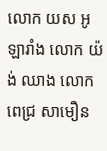លោក យស អូឡារាំង លោក យ៉ង់ ឈាង លោក ពេជ្រ សាមឿន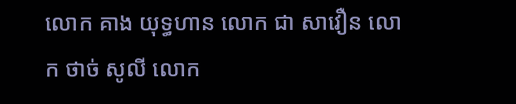លោក គាង យុទ្ធហាន លោក ជា សាវឿន លោក ថាច់ សូលី លោក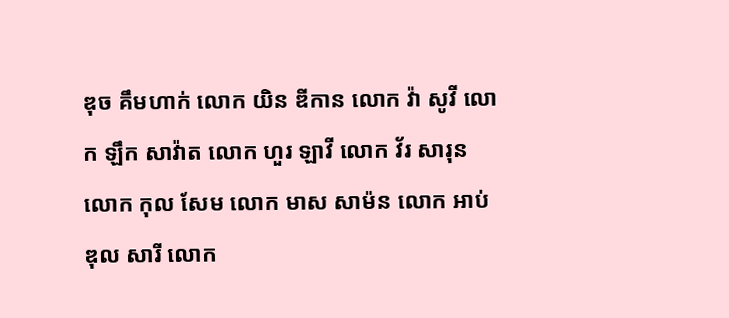ឌុច គឹមហាក់ លោក យិន ឌីកាន លោក វ៉ា សូវី លោក ឡឹក សាវ៉ាត លោក ហួរ ឡាវី លោក វ័រ សារុន លោក កុល សែម លោក មាស សាម៉ន លោក អាប់ឌុល សារី លោក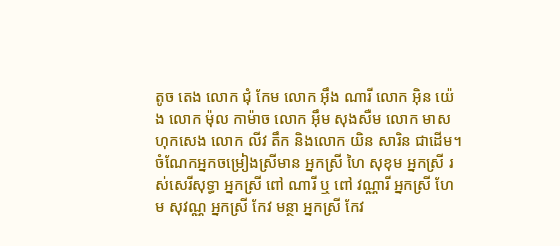តូច តេង លោក ជុំ កែម លោក អ៊ឹង ណារី លោក អ៊ិន យ៉េង លោក ម៉ុល កាម៉ាច លោក អ៊ឹម សុងសឺម លោក មាស ហុកសេង លោក លីវ តឹក និងលោក យិន សារិន ជាដើម។
ចំណែកអ្នកចម្រៀងស្រីមាន អ្នកស្រី ហៃ សុខុម អ្នកស្រី រស់សេរីសុទ្ធា អ្នកស្រី ពៅ ណារី ឬ ពៅ វណ្ណារី អ្នកស្រី ហែម សុវណ្ណ អ្នកស្រី កែវ មន្ថា អ្នកស្រី កែវ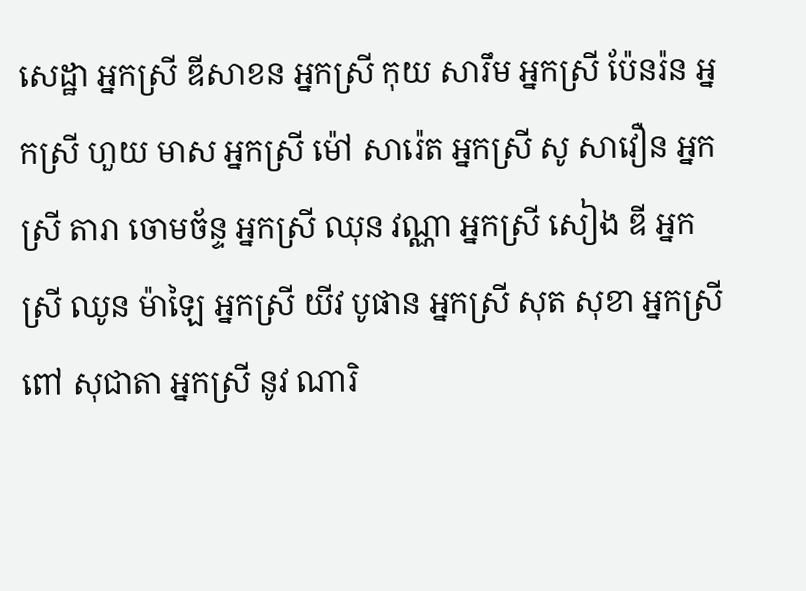សេដ្ឋា អ្នកស្រី ឌីសាខន អ្នកស្រី កុយ សារឹម អ្នកស្រី ប៉ែនរ៉ន អ្នកស្រី ហួយ មាស អ្នកស្រី ម៉ៅ សារ៉េត អ្នកស្រី សូ សាវឿន អ្នកស្រី តារា ចោមច័ន្ទ អ្នកស្រី ឈុន វណ្ណា អ្នកស្រី សៀង ឌី អ្នកស្រី ឈូន ម៉ាឡៃ អ្នកស្រី យីវ បូផាន អ្នកស្រី សុត សុខា អ្នកស្រី ពៅ សុជាតា អ្នកស្រី នូវ ណារិ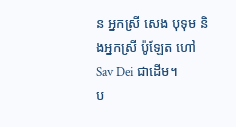ន អ្នកស្រី សេង បុទុម និងអ្នកស្រី ប៉ូឡែត ហៅ Sav Dei ជាដើម។
ប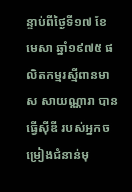ន្ទាប់ពីថ្ងៃទី១៧ ខែមេសា ឆ្នាំ១៩៧៥ ផលិតកម្មរស្មីពានមាស សាយណ្ណារា បានធ្វើស៊ីឌី របស់អ្នកចម្រៀងជំនាន់មុ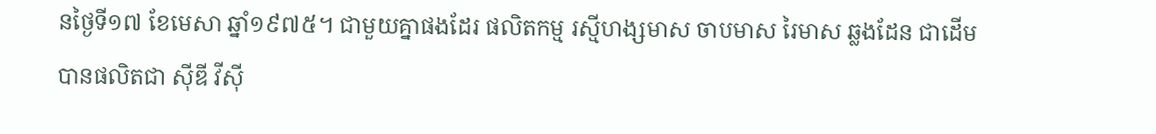នថ្ងៃទី១៧ ខែមេសា ឆ្នាំ១៩៧៥។ ជាមួយគ្នាផងដែរ ផលិតកម្ម រស្មីហង្សមាស ចាបមាស រៃមាស ឆ្លងដែន ជាដើមបានផលិតជា ស៊ីឌី វីស៊ី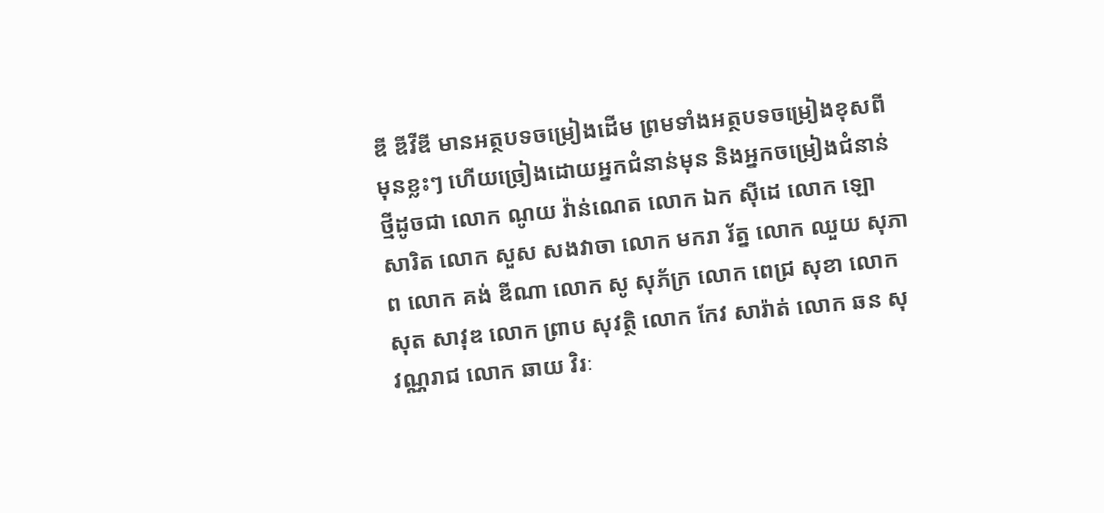ឌី ឌីវីឌី មានអត្ថបទចម្រៀងដើម ព្រមទាំងអត្ថបទចម្រៀងខុសពីមុនខ្លះៗ ហើយច្រៀងដោយអ្នកជំនាន់មុន និងអ្នកចម្រៀងជំនាន់ថ្មីដូចជា លោក ណូយ វ៉ាន់ណេត លោក ឯក ស៊ីដេ លោក ឡោ សារិត លោក សួស សងវាចា លោក មករា រ័ត្ន លោក ឈួយ សុភាព លោក គង់ ឌីណា លោក សូ សុភ័ក្រ លោក ពេជ្រ សុខា លោក សុត សាវុឌ លោក ព្រាប សុវត្ថិ លោក កែវ សារ៉ាត់ លោក ឆន សុវណ្ណរាជ លោក ឆាយ វិរៈ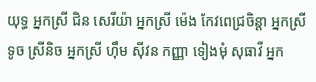យុទ្ធ អ្នកស្រី ជិន សេរីយ៉ា អ្នកស្រី ម៉េង កែវពេជ្រចិន្តា អ្នកស្រី ទូច ស្រីនិច អ្នកស្រី ហ៊ឹម ស៊ីវន កញ្ញា ទៀងមុំ សុធាវី អ្នក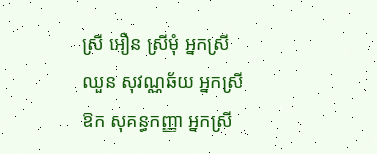ស្រី អឿន ស្រីមុំ អ្នកស្រី ឈួន សុវណ្ណឆ័យ អ្នកស្រី ឱក សុគន្ធកញ្ញា អ្នកស្រី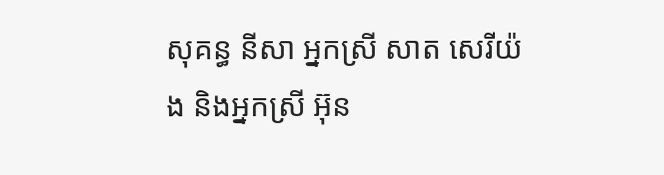សុគន្ធ នីសា អ្នកស្រី សាត សេរីយ៉ង និងអ្នកស្រី អ៊ុន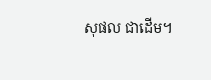សុផល ជាដើម។